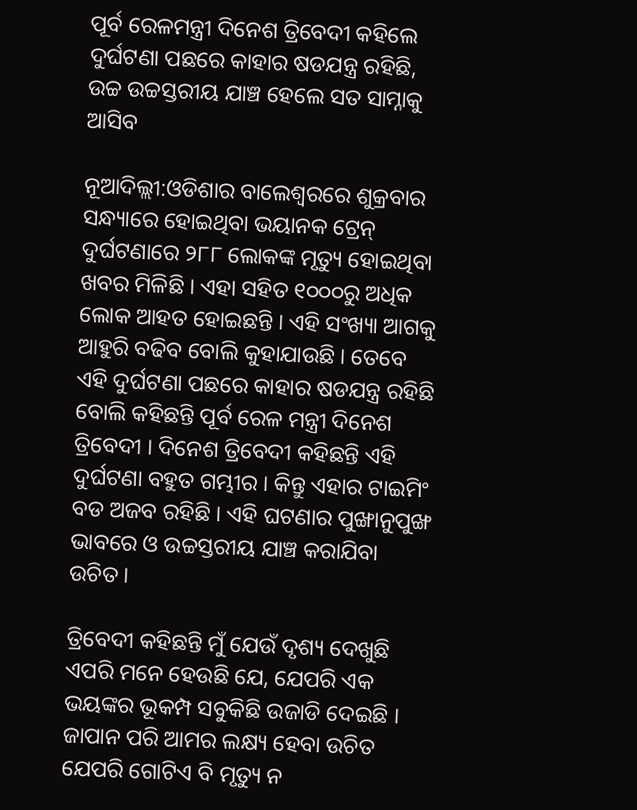ପୂର୍ବ ରେଳମନ୍ତ୍ରୀ ଦିନେଶ ତ୍ରିବେଦୀ କହିଲେ ଦୁର୍ଘଟଣା ପଛରେ କାହାର ଷଡଯନ୍ତ୍ର ରହିଛି, ଉଚ୍ଚ ଉଚ୍ଚସ୍ତରୀୟ ଯାଞ୍ଚ ହେଲେ ସତ ସାମ୍ନାକୁ ଆସିବ

ନୂଆଦିଲ୍ଲୀ:ଓଡିଶାର ବାଲେଶ୍ୱରରେ ଶୁକ୍ରବାର ସନ୍ଧ୍ୟାରେ ହୋଇଥିବା ଭୟାନକ ଟ୍ରେନ୍ ଦୁର୍ଘଟଣାରେ ୨୮୮ ଲୋକଙ୍କ ମୃତ୍ୟୁ ହୋଇଥିବା ଖବର ମିଳିଛି । ଏହା ସହିତ ୧୦୦୦ରୁ ଅଧିକ ଲୋକ ଆହତ ହୋଇଛନ୍ତି । ଏହି ସଂଖ୍ୟା ଆଗକୁ ଆହୁରି ବଢିବ ବୋଲି କୁହାଯାଉଛି । ତେବେ ଏହି ଦୁର୍ଘଟଣା ପଛରେ କାହାର ଷଡଯନ୍ତ୍ର ରହିଛି ବୋଲି କହିଛନ୍ତି ପୂର୍ବ ରେଳ ମନ୍ତ୍ରୀ ଦିନେଶ ତ୍ରିବେଦୀ । ଦିନେଶ ତ୍ରିବେଦୀ କହିଛନ୍ତି ଏହି ଦୁର୍ଘଟଣା ବହୁତ ଗମ୍ଭୀର । କିନ୍ତୁ ଏହାର ଟାଇମିଂ ବଡ ଅଜବ ରହିଛି । ଏହି ଘଟଣାର ପୁଙ୍ଖାନୁପୁଙ୍ଖ ଭାବରେ ଓ ଉଚ୍ଚସ୍ତରୀୟ ଯାଞ୍ଚ କରାଯିବା ଉଚିତ ।

ତ୍ରିବେଦୀ କହିଛନ୍ତି ମୁଁ ଯେଉଁ ଦୃଶ୍ୟ ଦେଖୁଛି ଏପରି ମନେ ହେଉଛି ଯେ, ଯେପରି ଏକ ଭୟଙ୍କର ଭୂକମ୍ପ ସବୁକିଛି ଉଜାଡି ଦେଇଛି । ଜାପାନ ପରି ଆମର ଲକ୍ଷ୍ୟ ହେବା ଉଚିତ ଯେପରି ଗୋଟିଏ ବି ମୃତ୍ୟୁ ନ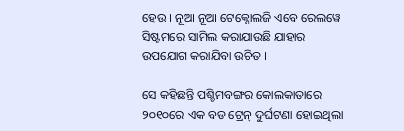ହେଉ । ନୂଆ ନୂଆ ଟେକ୍ନୋଲଜି ଏବେ ରେଲୱେ ସିଷ୍ଟମରେ ସାମିଲ କରାଯାଉଛି ଯାହାର ଉପଯୋଗ କରାଯିବା ଉଚିତ ।

ସେ କହିଛନ୍ତି ପଶ୍ଚିମବଙ୍ଗର କୋଲକାତାରେ ୨୦୧୦ରେ ଏକ ବଡ ଟ୍ରେନ୍ ଦୁର୍ଘଟଣା ହୋଇଥିଲା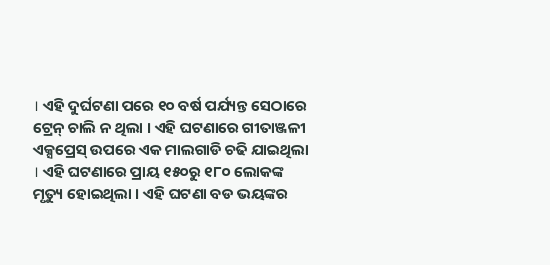। ଏହି ଦୁର୍ଘଟଣା ପରେ ୧୦ ବର୍ଷ ପର୍ଯ୍ୟନ୍ତ ସେଠାରେ ଟ୍ରେନ୍ ଚାଲି ନ ଥିଲା । ଏହି ଘଟଣାରେ ଗୀତାଞ୍ଜଳୀ ଏକ୍ସପ୍ରେସ୍ ଉପରେ ଏକ ମାଲଗାଡି ଚଢି ଯାଇଥିଲା । ଏହି ଘଟଣାରେ ପ୍ରାୟ ୧୫୦ରୁ ୧୮୦ ଲୋକଙ୍କ ମୃତ୍ୟୁ ହୋଇଥିଲା । ଏହି ଘଟଣା ବଡ ଭୟଙ୍କର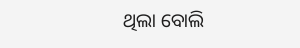ଥିଲା ବୋଲି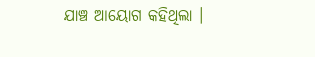ଯାଞ୍ଚ ଆୟୋଗ କହିଥିଲା ।